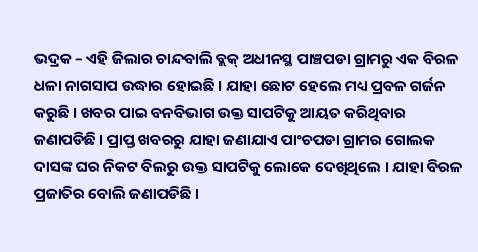ଭଦ୍ରକ – ଏହି ଜିଲାର ଚାନ୍ଦବାଲି ବ୍ଲକ୍ ଅଧୀନସ୍ଥ ପାଞ୍ଚପଡା ଗ୍ରାମରୁ ଏକ ବିରଳ ଧଳା ନାଗସାପ ଉଦ୍ଧାର ହୋଇଛି । ଯାହା ଛୋଟ ହେଲେ ମଧ୍ୟ ପ୍ରବଳ ଗର୍ଜନ କରୁଛି । ଖବର ପାଇ ବନବିଭାଗ ଉକ୍ତ ସାପଟିକୁ ଆୟତ କରିଥିବାର ଜଣାପଡିଛି । ପ୍ରାପ୍ତ ଖବରରୁ ଯାହା ଜଣାଯାଏ ପାଂଚପଡା ଗ୍ରାମର ଗୋଲକ ଦାସଙ୍କ ଘର ନିକଟ ବିଲରୁ ଉକ୍ତ ସାପଟିକୁ ଲୋକେ ଦେଖିଥିଲେ । ଯାହା ବିରଳ ପ୍ରଜାତିର ବୋଲି ଜଣାପଡିଛି ।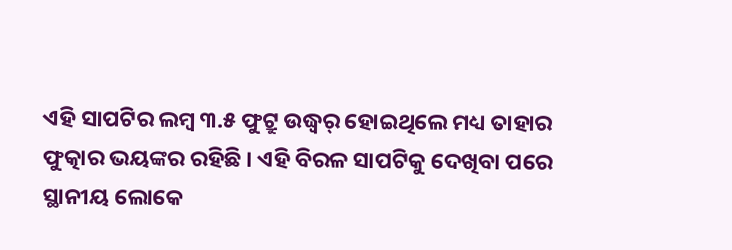ଏହି ସାପଟିର ଲମ୍ବ ୩.୫ ଫୁଟ୍ରୁ ଉଦ୍ଧ୍ୱର୍ ହୋଇଥିଲେ ମଧ୍ୟ ତାହାର ଫୁତ୍କାର ଭୟଙ୍କର ରହିଛି । ଏହି ବିରଳ ସାପଟିକୁ ଦେଖିବା ପରେ ସ୍ଥାନୀୟ ଲୋକେ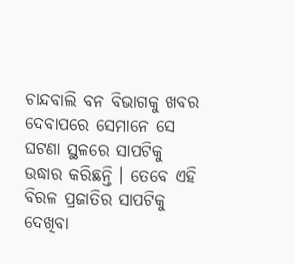ଚାନ୍ଦବାଲି ବନ ବିଭାଗକୁ ଖବର ଦେବାପରେ ସେମାନେ ସେ ଘଟଣା ସ୍ଥଳରେ ସାପଟିକୁ ଉଦ୍ଧାର କରିଛନ୍ତି । ତେବେ ଏହି ବିରଳ ପ୍ରଜାତିର ସାପଟିକୁ ଦେଖିବା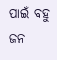ପାଇଁ ବହୁ ଜନ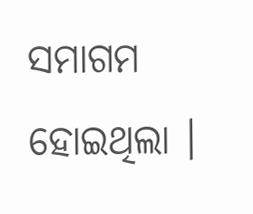ସମାଗମ ହୋଇଥିଲା ।